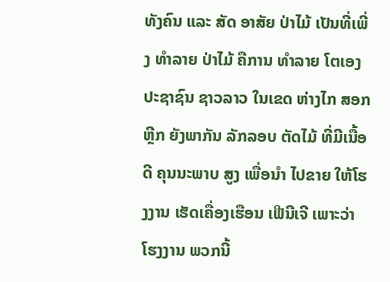ທັງຄົນ ແລະ ສັດ ອາສັຍ ປ່າໄມ້ ເປັນທີ່ເພີ່ງ ທໍາລາຍ ປ່າໄມ້ ຄືການ ທໍາລາຍ ໂຕເອງ
ປະຊາຊົນ ຊາວລາວ ໃນເຂດ ຫ່າງໄກ ສອກຫຼີກ ຍັງພາກັນ ລັກລອບ ຕັດໄມ້ ທີ່ມີເນື້ອດີ ຄຸນນະພາບ ສູງ ເພື່ອນໍາ ໄປຂາຍ ໃຫ້ໂຮງງານ ເຮັດເຄື່ອງເຮືອນ ເຟີນີເຈີ ເພາະວ່າ ໂຮງງານ ພວກນີ້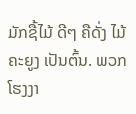ມັກຊື້ໄມ້ ດີໆ ຄືດັ່ງ ໄມ້ຄະຍູງ ເປັນຕົ້ນ. ພວກໂຮງງາ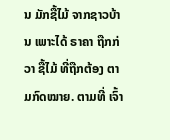ນ ມັກຊື້ໄມ້ ຈາກຊາວບ້ານ ເພາະໄດ້ ຣາຄາ ຖືກກ່ວາ ຊື້ໄມ້ ທີ່ຖືກຕ້ອງ ຕາມກົດໝາຍ. ຕາມທີ່ ເຈົ້າ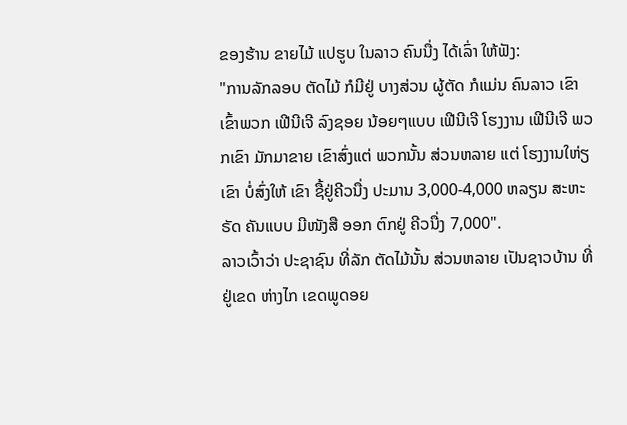ຂອງຮ້ານ ຂາຍໄມ້ ແປຮູບ ໃນລາວ ຄົນນື່ງ ໄດ້ເລົ່າ ໃຫ້ຟັງ:
"ການລັກລອບ ຕັດໄມ້ ກໍມີຢູ່ ບາງສ່ວນ ຜູ້ຕັດ ກໍແມ່ນ ຄົນລາວ ເຂົາເຂົ້າພວກ ເຟີນີເຈີ ລົງຊອຍ ນ້ອຍໆແບບ ເຟີນີເຈີ ໂຮງງານ ເຟີນີເຈີ ພວກເຂົາ ມັກມາຂາຍ ເຂົາສົ່ງແຕ່ ພວກນັ້ນ ສ່ວນຫລາຍ ແຕ່ ໂຮງງານໃຫ່ຽ ເຂົາ ບໍ່ສົ່ງໃຫ້ ເຂົາ ຊື້ຢູ່ຄີວນື່ງ ປະມານ 3,000-4,000 ຫລຽນ ສະຫະຣັດ ຄັນແບບ ມີໜັງສື ອອກ ຕົກຢູ່ ຄີວນື່ງ 7,000".
ລາວເວົ້າວ່າ ປະຊາຊົນ ທີ່ລັກ ຕັດໄມ້ນັ້ນ ສ່ວນຫລາຍ ເປັນຊາວບ້ານ ທີ່ຢູ່ເຂດ ຫ່າງໄກ ເຂດພູດອຍ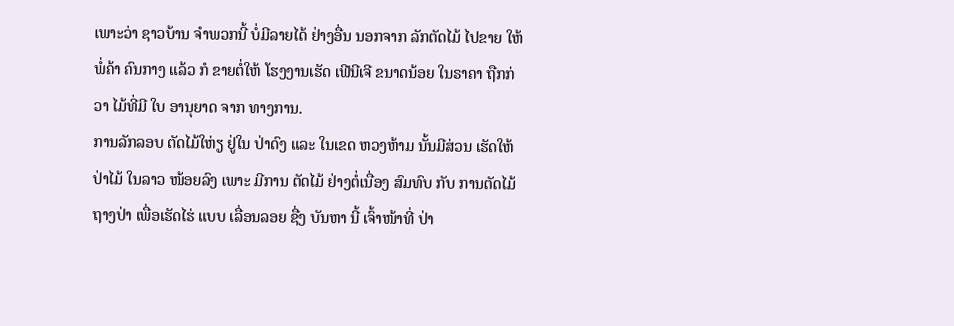ເພາະວ່າ ຊາວບ້ານ ຈໍາພວກນີ້ ບໍ່ມີລາຍໄດ້ ຢ່າງອື່ນ ນອກຈາກ ລັກຕັດໄມ້ ໄປຂາຍ ໃຫ້ພໍ່ຄ້າ ຄົນກາງ ແລ້ວ ກໍ ຂາຍຕໍ່ໃຫ້ ໂຮງງານເຮັດ ເຟີນີເຈີ ຂນາດນ້ອຍ ໃນຣາຄາ ຖືກກ່ວາ ໄມ້ທີ່ມີ ໃບ ອານຸຍາດ ຈາກ ທາງການ.
ການລັກລອບ ຕັດໄມ້ໃຫ່ຽ ຢູ່ໃນ ປ່າດົງ ແລະ ໃນເຂດ ຫວງຫ້າມ ນັ້ນມີສ່ວນ ເຮັດໃຫ້ ປ່າໄມ້ ໃນລາວ ໜ້ອຍລົງ ເພາະ ມີການ ຕັດໄມ້ ຢ່າງຕໍ່ເນື່ອງ ສົມທົບ ກັບ ການຕັດໄມ້ ຖາງປ່າ ເພື່ອເຮັດໄຮ່ ແບບ ເລື່ອນລອຍ ຊື່ງ ບັນຫາ ນີ້ ເຈົ້າໜ້າທີ່ ປ່າ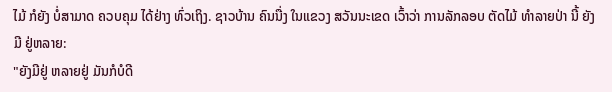ໄມ້ ກໍຍັງ ບໍ່ສາມາດ ຄວບຄຸມ ໄດ້ຢ່າງ ທົ່ວເຖິງ. ຊາວບ້ານ ຄົນນື່ງ ໃນແຂວງ ສວັນນະເຂດ ເວົ້າວ່າ ການລັກລອບ ຕັດໄມ້ ທໍາລາຍປ່າ ນີ້ ຍັງມີ ຢູ່ຫລາຍ:
"ຍັງມີຢູ່ ຫລາຍຢູ່ ມັນກໍບໍດີ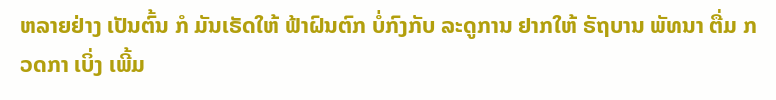ຫລາຍຢ່າງ ເປັນຕົ້ນ ກໍ ມັນເຣັດໃຫ້ ຟ້າຝົນຕົກ ບໍ່ກົງກັບ ລະດູການ ຢາກໃຫ້ ຣັຖບານ ພັທນາ ຕື່ມ ກວດກາ ເບິ່ງ ເພີ້ມ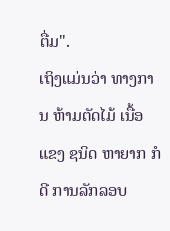ຕື່ມ".
ເຖິງແມ່ນວ່າ ທາງການ ຫ້າມຕັດໄມ້ ເນື້ອແຂງ ຊນິດ ຫາຍາກ ກໍດີ ການລັກລອບ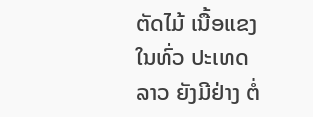ຕັດໄມ້ ເນື້ອແຂງ ໃນທົ່ວ ປະເທດລາວ ຍັງມີຢ່າງ ຕໍ່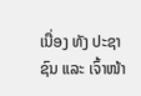ເນື່ອງ ທັງ ປະຊາຊົນ ແລະ ເຈົ້າໜ້າ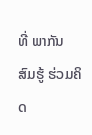ທີ່ ພາກັນ ສົມຮູ້ ຮ່ວມຄິດ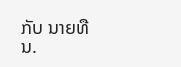ກັບ ນາຍທືນ.